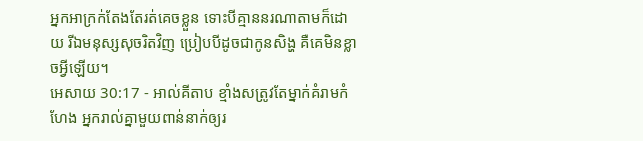អ្នកអាក្រក់តែងតែរត់គេចខ្លួន ទោះបីគ្មាននរណាតាមក៏ដោយ រីឯមនុស្សសុចរិតវិញ ប្រៀបបីដូចជាកូនសិង្ហ គឺគេមិនខ្លាចអ្វីឡើយ។
អេសាយ 30:17 - អាល់គីតាប ខ្មាំងសត្រូវតែម្នាក់គំរាមកំហែង អ្នករាល់គ្នាមួយពាន់នាក់ឲ្យរ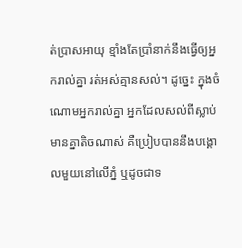ត់ប្រាសអាយុ ខ្មាំងតែប្រាំនាក់នឹងធ្វើឲ្យអ្នករាល់គ្នា រត់អស់គ្មានសល់។ ដូច្នេះ ក្នុងចំណោមអ្នករាល់គ្នា អ្នកដែលសល់ពីស្លាប់ មានគ្នាតិចណាស់ គឺប្រៀបបាននឹងបង្គោលមួយនៅលើភ្នំ ឬដូចជាទ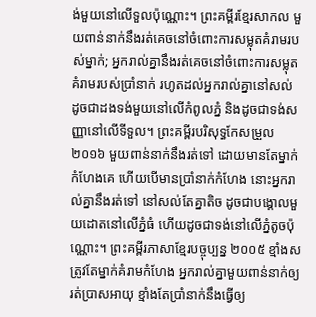ង់មួយនៅលើទួលប៉ុណ្ណោះ។ ព្រះគម្ពីរខ្មែរសាកល មួយពាន់នាក់នឹងរត់គេចនៅចំពោះការសម្លុតគំរាមរបស់ម្នាក់; អ្នករាល់គ្នានឹងរត់គេចនៅចំពោះការសម្លុតគំរាមរបស់ប្រាំនាក់ រហូតដល់អ្នករាល់គ្នានៅសល់ ដូចជាដងទង់មួយនៅលើកំពូលភ្នំ និងដូចជាទង់សញ្ញានៅលើទីទួល។ ព្រះគម្ពីរបរិសុទ្ធកែសម្រួល ២០១៦ មួយពាន់នាក់នឹងរត់ទៅ ដោយមានតែម្នាក់កំហែងគេ ហើយបើមានប្រាំនាក់កំហែង នោះអ្នករាល់គ្នានឹងរត់ទៅ នៅសល់តែគ្នាតិច ដូចជាបង្គោលមួយដោតនៅលើភ្នំធំ ហើយដូចជាទង់នៅលើភ្នំតូចប៉ុណ្ណោះ។ ព្រះគម្ពីរភាសាខ្មែរបច្ចុប្បន្ន ២០០៥ ខ្មាំងសត្រូវតែម្នាក់គំរាមកំហែង អ្នករាល់គ្នាមួយពាន់នាក់ឲ្យរត់ប្រាសអាយុ ខ្មាំងតែប្រាំនាក់នឹងធ្វើឲ្យ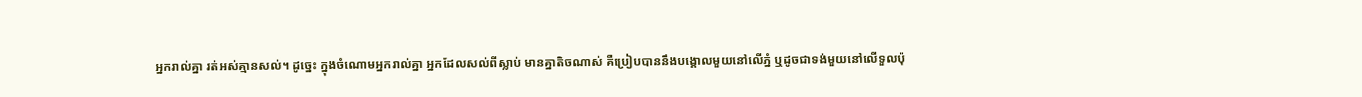អ្នករាល់គ្នា រត់អស់គ្មានសល់។ ដូច្នេះ ក្នុងចំណោមអ្នករាល់គ្នា អ្នកដែលសល់ពីស្លាប់ មានគ្នាតិចណាស់ គឺប្រៀបបាននឹងបង្គោលមួយនៅលើភ្នំ ឬដូចជាទង់មួយនៅលើទួលប៉ុ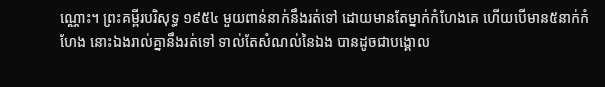ណ្ណោះ។ ព្រះគម្ពីរបរិសុទ្ធ ១៩៥៤ មួយពាន់នាក់នឹងរត់ទៅ ដោយមានតែម្នាក់កំហែងគេ ហើយបើមាន៥នាក់កំហែង នោះឯងរាល់គ្នានឹងរត់ទៅ ទាល់តែសំណល់នៃឯង បានដូចជាបង្គោល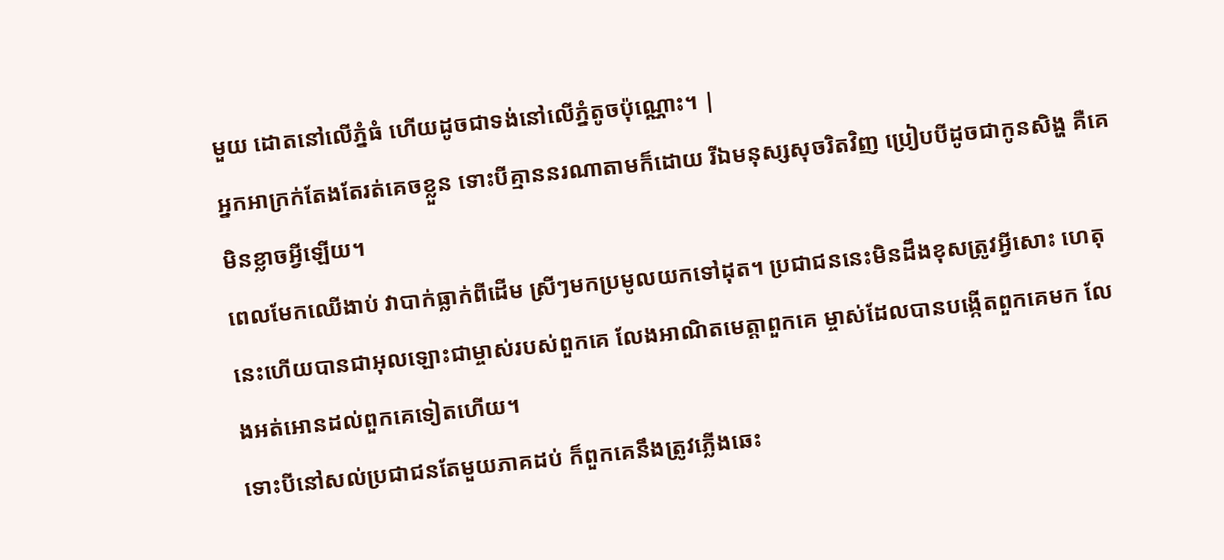មួយ ដោតនៅលើភ្នំធំ ហើយដូចជាទង់នៅលើភ្នំតូចប៉ុណ្ណោះ។ |
អ្នកអាក្រក់តែងតែរត់គេចខ្លួន ទោះបីគ្មាននរណាតាមក៏ដោយ រីឯមនុស្សសុចរិតវិញ ប្រៀបបីដូចជាកូនសិង្ហ គឺគេមិនខ្លាចអ្វីឡើយ។
ពេលមែកឈើងាប់ វាបាក់ធ្លាក់ពីដើម ស្រីៗមកប្រមូលយកទៅដុត។ ប្រជាជននេះមិនដឹងខុសត្រូវអ្វីសោះ ហេតុនេះហើយបានជាអុលឡោះជាម្ចាស់របស់ពួកគេ លែងអាណិតមេត្តាពួកគេ ម្ចាស់ដែលបានបង្កើតពួកគេមក លែងអត់អោនដល់ពួកគេទៀតហើយ។
ទោះបីនៅសល់ប្រជាជនតែមួយភាគដប់ ក៏ពួកគេនឹងត្រូវភ្លើងឆេះ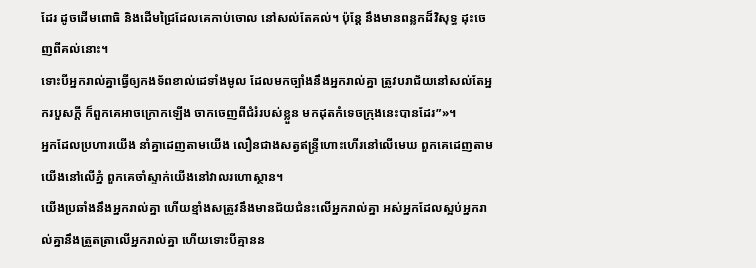ដែរ ដូចដើមពោធិ និងដើមជ្រៃដែលគេកាប់ចោល នៅសល់តែគល់។ ប៉ុន្តែ នឹងមានពន្លកដ៏វិសុទ្ធ ដុះចេញពីគល់នោះ។
ទោះបីអ្នករាល់គ្នាធ្វើឲ្យកងទ័ពខាល់ដេទាំងមូល ដែលមកច្បាំងនឹងអ្នករាល់គ្នា ត្រូវបរាជ័យនៅសល់តែអ្នករបួសក្ដី ក៏ពួកគេអាចក្រោកឡើង ចាកចេញពីជំរំរបស់ខ្លួន មកដុតកំទេចក្រុងនេះបានដែរ”»។
អ្នកដែលប្រហារយើង នាំគ្នាដេញតាមយើង លឿនជាងសត្វឥន្ទ្រីហោះហើរនៅលើមេឃ ពួកគេដេញតាមយើងនៅលើភ្នំ ពួកគេចាំស្ទាក់យើងនៅវាលរហោស្ថាន។
យើងប្រឆាំងនឹងអ្នករាល់គ្នា ហើយខ្មាំងសត្រូវនឹងមានជ័យជំនះលើអ្នករាល់គ្នា អស់អ្នកដែលស្អប់អ្នករាល់គ្នានឹងត្រួតត្រាលើអ្នករាល់គ្នា ហើយទោះបីគ្មានន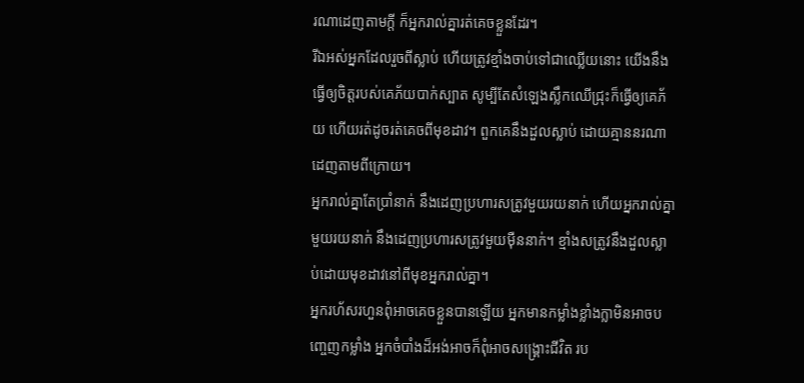រណាដេញតាមក្តី ក៏អ្នករាល់គ្នារត់គេចខ្លួនដែរ។
រីឯអស់អ្នកដែលរួចពីស្លាប់ ហើយត្រូវខ្មាំងចាប់ទៅជាឈ្លើយនោះ យើងនឹងធ្វើឲ្យចិត្តរបស់គេភ័យបាក់ស្បាត សូម្បីតែសំឡេងស្លឹកឈើជ្រុះក៏ធ្វើឲ្យគេភ័យ ហើយរត់ដូចរត់គេចពីមុខដាវ។ ពួកគេនឹងដួលស្លាប់ ដោយគ្មាននរណាដេញតាមពីក្រោយ។
អ្នករាល់គ្នាតែប្រាំនាក់ នឹងដេញប្រហារសត្រូវមួយរយនាក់ ហើយអ្នករាល់គ្នាមួយរយនាក់ នឹងដេញប្រហារសត្រូវមួយម៉ឺននាក់។ ខ្មាំងសត្រូវនឹងដួលស្លាប់ដោយមុខដាវនៅពីមុខអ្នករាល់គ្នា។
អ្នករហ័សរហួនពុំអាចគេចខ្លួនបានឡើយ អ្នកមានកម្លាំងខ្លាំងក្លាមិនអាចបញ្ចេញកម្លាំង អ្នកចំបាំងដ៏អង់អាចក៏ពុំអាចសង្គ្រោះជីវិត រប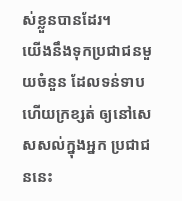ស់ខ្លួនបានដែរ។
យើងនឹងទុកប្រជាជនមួយចំនួន ដែលទន់ទាប ហើយក្រខ្សត់ ឲ្យនៅសេសសល់ក្នុងអ្នក ប្រជាជននេះ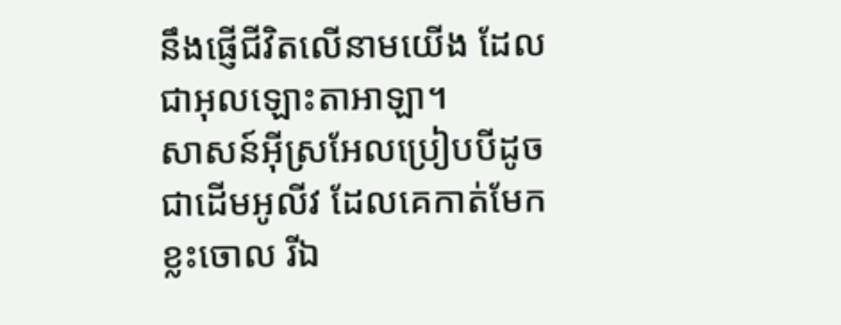នឹងផ្ញើជីវិតលើនាមយើង ដែលជាអុលឡោះតាអាឡា។
សាសន៍អ៊ីស្រអែលប្រៀបបីដូចជាដើមអូលីវ ដែលគេកាត់មែកខ្លះចោល រីឯ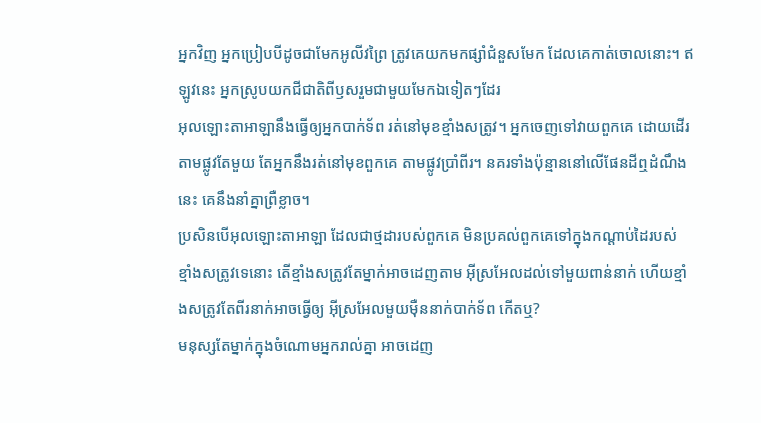អ្នកវិញ អ្នកប្រៀបបីដូចជាមែកអូលីវព្រៃ ត្រូវគេយកមកផ្សាំជំនួសមែក ដែលគេកាត់ចោលនោះ។ ឥឡូវនេះ អ្នកស្រូបយកជីជាតិពីឫសរួមជាមួយមែកឯទៀតៗដែរ
អុលឡោះតាអាឡានឹងធ្វើឲ្យអ្នកបាក់ទ័ព រត់នៅមុខខ្មាំងសត្រូវ។ អ្នកចេញទៅវាយពួកគេ ដោយដើរតាមផ្លូវតែមួយ តែអ្នកនឹងរត់នៅមុខពួកគេ តាមផ្លូវប្រាំពីរ។ នគរទាំងប៉ុន្មាននៅលើផែនដីឮដំណឹងនេះ គេនឹងនាំគ្នាព្រឺខ្លាច។
ប្រសិនបើអុលឡោះតាអាឡា ដែលជាថ្មដារបស់ពួកគេ មិនប្រគល់ពួកគេទៅក្នុងកណ្តាប់ដៃរបស់ ខ្មាំងសត្រូវទេនោះ តើខ្មាំងសត្រូវតែម្នាក់អាចដេញតាម អ៊ីស្រអែលដល់ទៅមួយពាន់នាក់ ហើយខ្មាំងសត្រូវតែពីរនាក់អាចធ្វើឲ្យ អ៊ីស្រអែលមួយម៉ឺននាក់បាក់ទ័ព កើតឬ?
មនុស្សតែម្នាក់ក្នុងចំណោមអ្នករាល់គ្នា អាចដេញ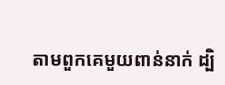តាមពួកគេមួយពាន់នាក់ ដ្បិ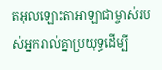តអុលឡោះតាអាឡាជាម្ចាស់របស់អ្នករាល់គ្នាប្រយុទ្ធដើម្បី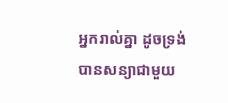អ្នករាល់គ្នា ដូចទ្រង់បានសន្យាជាមួយ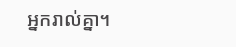អ្នករាល់គ្នា។